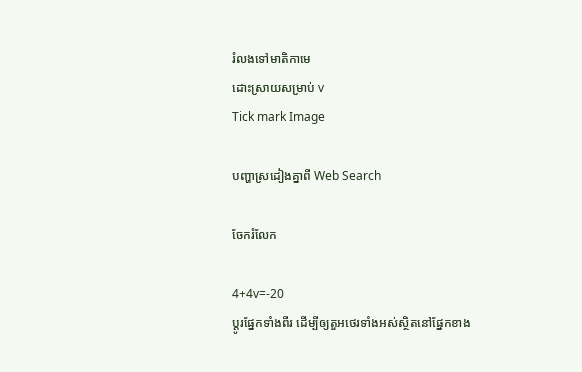រំលងទៅមាតិកាមេ
ដោះស្រាយសម្រាប់ v
Tick mark Image

បញ្ហាស្រដៀងគ្នាពី Web Search

ចែករំលែក

4+4v=-20
ប្ដូរផ្នែកទាំងពីរ ដើម្បីឲ្យតួអថេរទាំងអស់ស្ថិតនៅផ្នែកខាង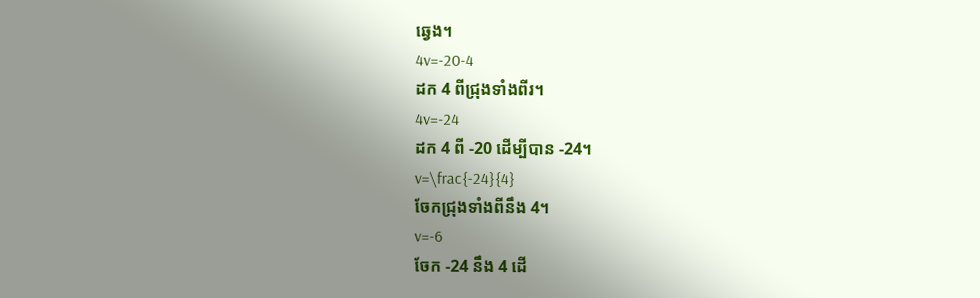ឆ្វេង។
4v=-20-4
ដក 4 ពីជ្រុងទាំងពីរ។
4v=-24
ដក 4 ពី -20 ដើម្បីបាន -24។
v=\frac{-24}{4}
ចែកជ្រុងទាំងពីនឹង 4។
v=-6
ចែក -24 នឹង 4 ដើ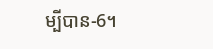ម្បីបាន-6។